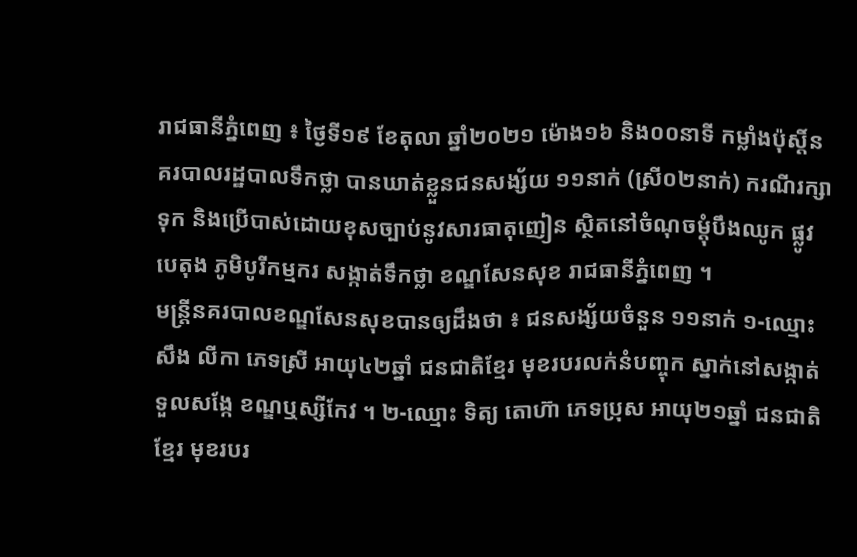រាជធានីភ្នំពេញ ៖ ថ្ងៃទី១៩ ខែតុលា ឆ្នាំ២០២១ ម៉ោង១៦ និង០០នាទី កម្លាំងប៉ុស្តិ៍នគរបាលរដ្ឋបាលទឹកថ្លា បានឃាត់ខ្លួនជនសង្ស័យ ១១នាក់ (ស្រី០២នាក់) ករណីរក្សាទុក និងប្រើបាស់ដោយខុសច្បាប់នូវសារធាតុញៀន ស្ថិតនៅចំណុចម្តុំបឹងឈូក ផ្លូវបេតុង ភូមិបូរីកម្មករ សង្កាត់ទឹកថ្លា ខណ្ឌសែនសុខ រាជធានីភ្នំពេញ ។
មន្រ្តីនគរបាលខណ្ឌសែនសុខបានឲ្យដឹងថា ៖ ជនសង្ស័យចំនួន ១១នាក់ ១-ឈ្មោះ សឹង លីកា ភេទស្រី អាយុ៤២ឆ្នាំ ជនជាតិខ្មែរ មុខរបរលក់នំបញ្ចុក ស្នាក់នៅសង្កាត់ទួលសង្កែ ខណ្ឌឬស្សីកែវ ។ ២-ឈ្មោះ ទិត្យ តោហ៊ា ភេទប្រុស អាយុ២១ឆ្នាំ ជនជាតិខ្មែរ មុខរបរ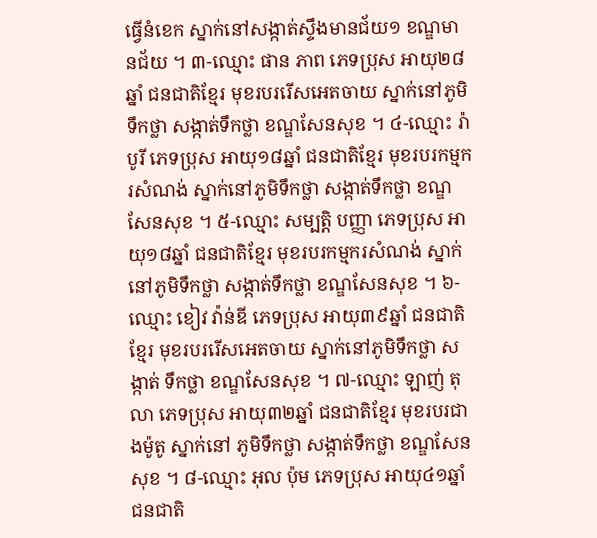ធ្វើនំខេក ស្នាក់នៅសង្កាត់ស្ទឹងមានជ័យ១ ខណ្ឌមានជ័យ ។ ៣-ឈ្មោះ ផាន ភាព ភេទប្រុស អាយុ២៨ឆ្នាំ ជនជាតិខ្មែរ មុខរបររើសអេតចាយ ស្នាក់នៅភូមិទឹកថ្លា សង្កាត់ទឹកថ្លា ខណ្ឌសែនសុខ ។ ៤-ឈ្មោះ រ៉ា បូរី ភេទប្រុស អាយុ១៨ឆ្នាំ ជនជាតិខ្មែរ មុខរបរកម្មករសំណង់ ស្នាក់នៅភូមិទឹកថ្លា សង្កាត់ទឹកថ្លា ខណ្ឌសែនសុខ ។ ៥-ឈ្មោះ សម្បត្តិ បញ្ញា ភេទប្រុស អាយុ១៨ឆ្នាំ ជនជាតិខ្មែរ មុខរបរកម្មករសំណង់ ស្នាក់នៅភូមិទឹកថ្លា សង្កាត់ទឹកថ្លា ខណ្ឌសែនសុខ ។ ៦-ឈ្មោះ ខៀវ វ៉ាន់ឌី ភេទប្រុស អាយុ៣៩ឆ្នាំ ជនជាតិខ្មែរ មុខរបររើសអេតចាយ ស្នាក់នៅភូមិទឹកថ្លា សង្កាត់ ទឹកថ្លា ខណ្ឌសែនសុខ ។ ៧-ឈ្មោះ ឡាញ់ តុលា ភេទប្រុស អាយុ៣២ឆ្នាំ ជនជាតិខ្មែរ មុខរបរជាងម៉ូតូ ស្នាក់នៅ ភូមិទឹកថ្លា សង្កាត់ទឹកថ្លា ខណ្ឌសែន សុខ ។ ៨-ឈ្មោះ អុល ប៉ុម ភេទប្រុស អាយុ៤១ឆ្នាំ ជនជាតិ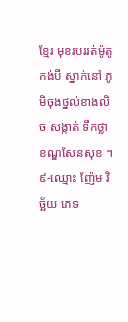ខ្មែរ មុខរបររត់ម៉ូតូកង់បី ស្នាក់នៅ ភូមិចុងថ្នល់ខាងលិច សង្កាត់ ទឹកថ្លា ខណ្ឌសែនសុខ ។ ៩-ឈ្មោះ ញ៉ែម វិច្ឆ័យ ភេទ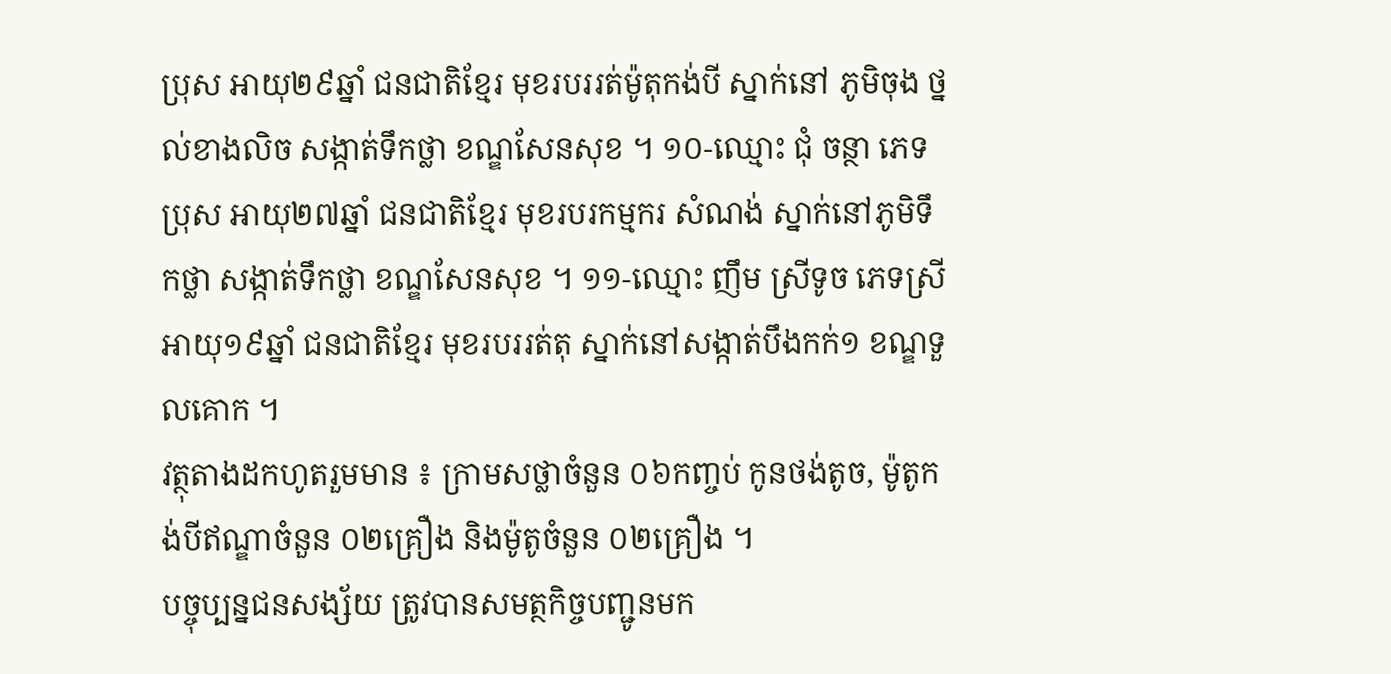ប្រុស អាយុ២៩ឆ្នាំ ជនជាតិខ្មែរ មុខរបររត់ម៉ូតុកង់បី ស្នាក់នៅ ភូមិចុង ថ្នល់ខាងលិច សង្កាត់ទឹកថ្លា ខណ្ឌសែនសុខ ។ ១០-ឈ្មោះ ជុំ ចន្ថា ភេទប្រុស អាយុ២៧ឆ្នាំ ជនជាតិខ្មែរ មុខរបរកម្មករ សំណង់ ស្នាក់នៅភូមិទឹកថ្លា សង្កាត់ទឹកថ្លា ខណ្ឌសែនសុខ ។ ១១-ឈ្មោះ ញឹម ស្រីទូច ភេទស្រី អាយុ១៩ឆ្នាំ ជនជាតិខ្មែរ មុខរបររត់តុ ស្នាក់នៅសង្កាត់បឹងកក់១ ខណ្ឌទួលគោក ។
វត្ថុតាងដកហូតរួមមាន ៖ ក្រាមសថ្លាចំនួន ០៦កញ្ចប់ កូនថង់តូច, ម៉ូតូកង់បីឥណ្ឌាចំនួន ០២គ្រឿង និងម៉ូតូចំនួន ០២គ្រឿង ។
បច្ចុប្បន្នជនសង្ស័យ ត្រូវបានសមត្ថកិច្ចបញ្ជូនមក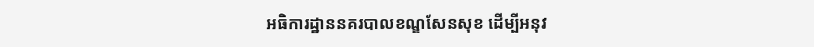អធិការដ្ឋាននគរបាលខណ្ឌសែនសុខ ដើម្បីអនុវ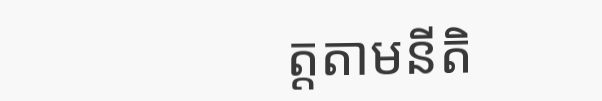ត្តតាមនីតិ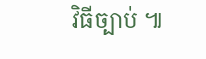វិធីច្បាប់ ៕